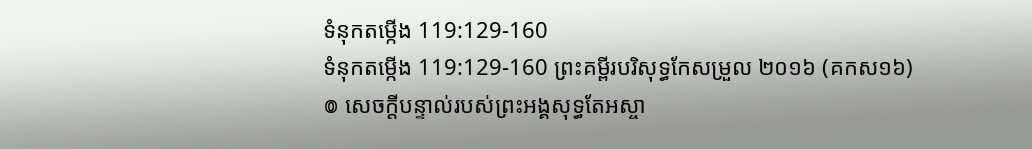ទំនុកតម្កើង 119:129-160
ទំនុកតម្កើង 119:129-160 ព្រះគម្ពីរបរិសុទ្ធកែសម្រួល ២០១៦ (គកស១៦)
៙ សេចក្ដីបន្ទាល់របស់ព្រះអង្គសុទ្ធតែអស្ចា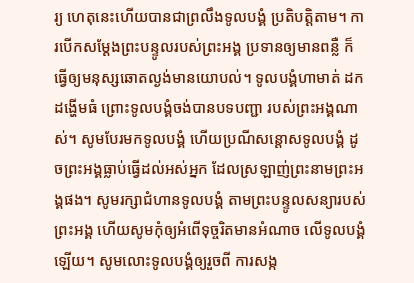រ្យ ហេតុនេះហើយបានជាព្រលឹងទូលបង្គំ ប្រតិបត្តិតាម។ ការបើកសម្ដែងព្រះបន្ទូលរបស់ព្រះអង្គ ប្រទានឲ្យមានពន្លឺ ក៏ធ្វើឲ្យមនុស្សឆោតល្ងង់មានយោបល់។ ទូលបង្គំហាមាត់ ដកដង្ហើមធំ ព្រោះទូលបង្គំចង់បានបទបញ្ជា របស់ព្រះអង្គណាស់។ សូមបែរមកទូលបង្គំ ហើយប្រណីសន្ដោសទូលបង្គំ ដូចព្រះអង្គធ្លាប់ធ្វើដល់អស់អ្នក ដែលស្រឡាញ់ព្រះនាមព្រះអង្គផង។ សូមរក្សាជំហានទូលបង្គំ តាមព្រះបន្ទូលសន្យារបស់ព្រះអង្គ ហើយសូមកុំឲ្យអំពើទុច្ចរិតមានអំណាច លើទូលបង្គំឡើយ។ សូមលោះទូលបង្គំឲ្យរួចពី ការសង្ក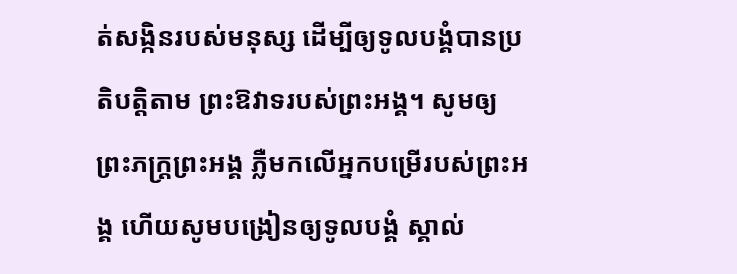ត់សង្កិនរបស់មនុស្ស ដើម្បីឲ្យទូលបង្គំបានប្រតិបត្តិតាម ព្រះឱវាទរបស់ព្រះអង្គ។ សូមឲ្យព្រះភក្ត្រព្រះអង្គ ភ្លឺមកលើអ្នកបម្រើរបស់ព្រះអង្គ ហើយសូមបង្រៀនឲ្យទូលបង្គំ ស្គាល់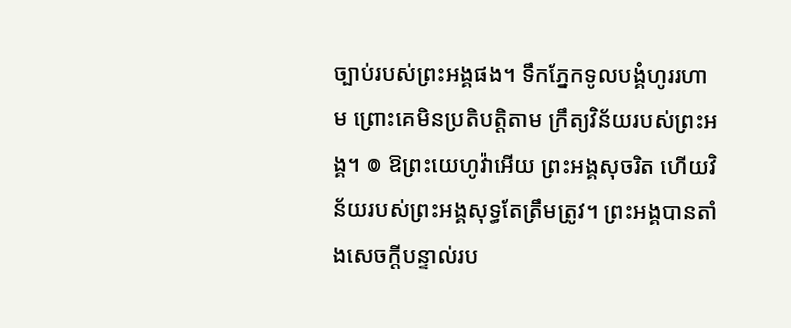ច្បាប់របស់ព្រះអង្គផង។ ទឹកភ្នែកទូលបង្គំហូររហាម ព្រោះគេមិនប្រតិបត្តិតាម ក្រឹត្យវិន័យរបស់ព្រះអង្គ។ ៙ ឱព្រះយេហូវ៉ាអើយ ព្រះអង្គសុចរិត ហើយវិន័យរបស់ព្រះអង្គសុទ្ធតែត្រឹមត្រូវ។ ព្រះអង្គបានតាំងសេចក្ដីបន្ទាល់រប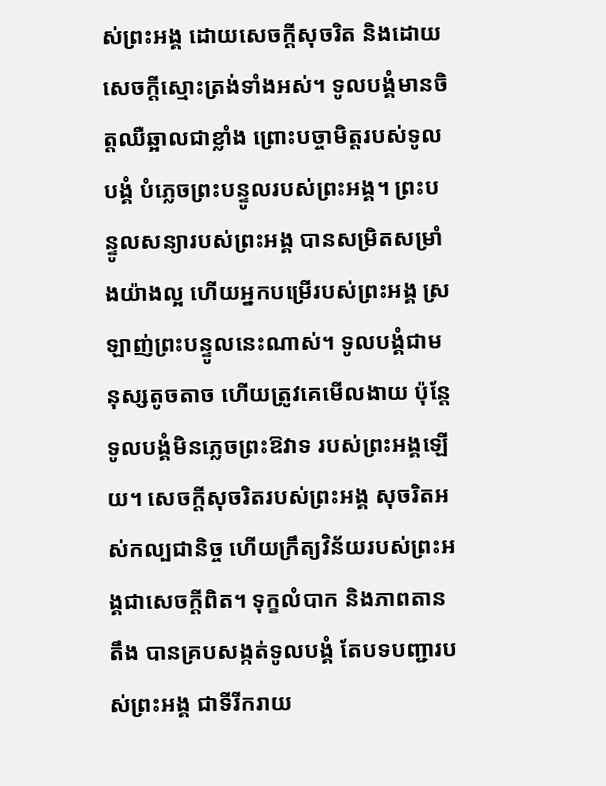ស់ព្រះអង្គ ដោយសេចក្ដីសុចរិត និងដោយសេចក្ដីស្មោះត្រង់ទាំងអស់។ ទូលបង្គំមានចិត្តឈឺឆ្អាលជាខ្លាំង ព្រោះបច្ចាមិត្តរបស់ទូលបង្គំ បំភ្លេចព្រះបន្ទូលរបស់ព្រះអង្គ។ ព្រះបន្ទូលសន្យារបស់ព្រះអង្គ បានសម្រិតសម្រាំងយ៉ាងល្អ ហើយអ្នកបម្រើរបស់ព្រះអង្គ ស្រឡាញ់ព្រះបន្ទូលនេះណាស់។ ទូលបង្គំជាមនុស្សតូចតាច ហើយត្រូវគេមើលងាយ ប៉ុន្តែ ទូលបង្គំមិនភ្លេចព្រះឱវាទ របស់ព្រះអង្គឡើយ។ សេចក្ដីសុចរិតរបស់ព្រះអង្គ សុចរិតអស់កល្បជានិច្ច ហើយក្រឹត្យវិន័យរបស់ព្រះអង្គជាសេចក្ដីពិត។ ទុក្ខលំបាក និងភាពតានតឹង បានគ្របសង្កត់ទូលបង្គំ តែបទបញ្ជារបស់ព្រះអង្គ ជាទីរីករាយ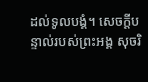ដល់ទូលបង្គំ។ សេចក្ដីបន្ទាល់របស់ព្រះអង្គ សុចរិ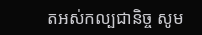តអស់កល្បជានិច្ច សូម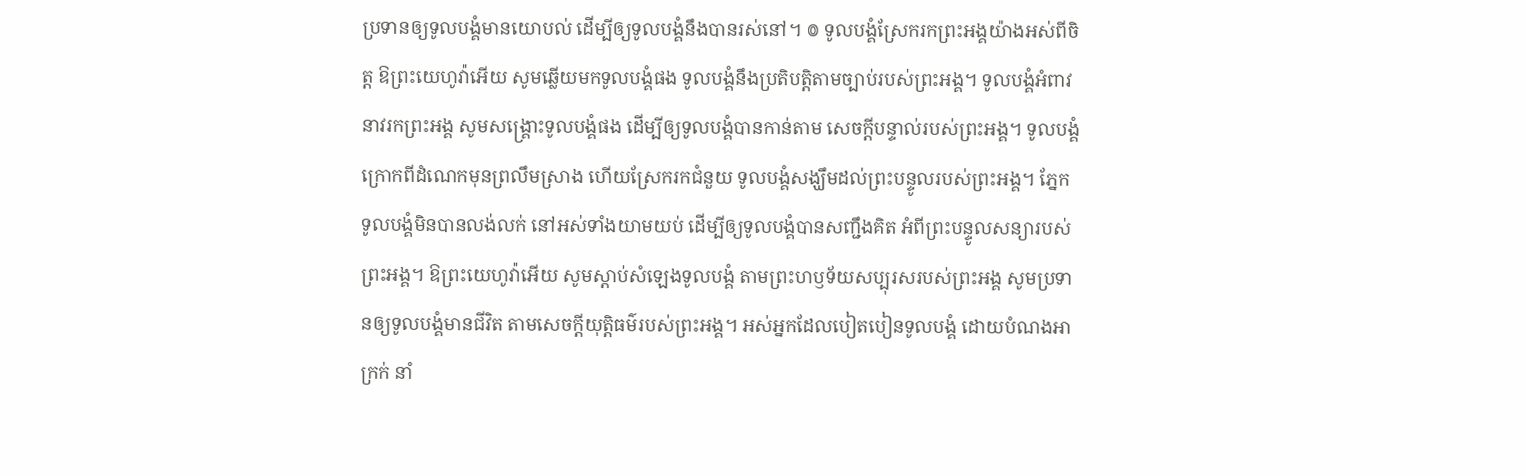ប្រទានឲ្យទូលបង្គំមានយោបល់ ដើម្បីឲ្យទូលបង្គំនឹងបានរស់នៅ។ ៙ ទូលបង្គំស្រែករកព្រះអង្គយ៉ាងអស់ពីចិត្ត ឱព្រះយេហូវ៉ាអើយ សូមឆ្លើយមកទូលបង្គំផង ទូលបង្គំនឹងប្រតិបត្តិតាមច្បាប់របស់ព្រះអង្គ។ ទូលបង្គំអំពាវនាវរកព្រះអង្គ សូមសង្គ្រោះទូលបង្គំផង ដើម្បីឲ្យទូលបង្គំបានកាន់តាម សេចក្ដីបន្ទាល់របស់ព្រះអង្គ។ ទូលបង្គំក្រោកពីដំណេកមុនព្រលឹមស្រាង ហើយស្រែករកជំនួយ ទូលបង្គំសង្ឃឹមដល់ព្រះបន្ទូលរបស់ព្រះអង្គ។ ភ្នែកទូលបង្គំមិនបានលង់លក់ នៅអស់ទាំងយាមយប់ ដើម្បីឲ្យទូលបង្គំបានសញ្ជឹងគិត អំពីព្រះបន្ទូលសន្យារបស់ព្រះអង្គ។ ឱព្រះយេហូវ៉ាអើយ សូមស្តាប់សំឡេងទូលបង្គំ តាមព្រះហឫទ័យសប្បុរសរបស់ព្រះអង្គ សូមប្រទានឲ្យទូលបង្គំមានជីវិត តាមសេចក្ដីយុត្តិធម៌របស់ព្រះអង្គ។ អស់អ្នកដែលបៀតបៀនទូលបង្គំ ដោយបំណងអាក្រក់ នាំ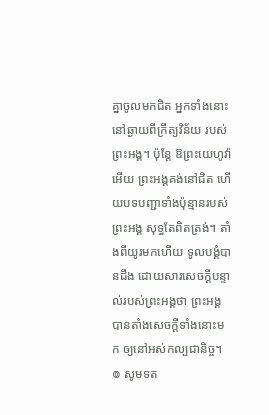គ្នាចូលមកជិត អ្នកទាំងនោះនៅឆ្ងាយពីក្រឹត្យវិន័យ របស់ព្រះអង្គ។ ប៉ុន្ដែ ឱព្រះយេហូវ៉ាអើយ ព្រះអង្គគង់នៅជិត ហើយបទបញ្ជាទាំងប៉ុន្មានរបស់ព្រះអង្គ សុទ្ធតែពិតត្រង់។ តាំងពីយូរមកហើយ ទូលបង្គំបានដឹង ដោយសារសេចក្ដីបន្ទាល់របស់ព្រះអង្គថា ព្រះអង្គបានតាំងសេចក្ដីទាំងនោះមក ឲ្យនៅអស់កល្បជានិច្ច។ ៙ សូមទត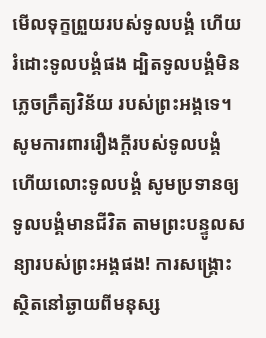មើលទុក្ខព្រួយរបស់ទូលបង្គំ ហើយរំដោះទូលបង្គំផង ដ្បិតទូលបង្គំមិនភ្លេចក្រឹត្យវិន័យ របស់ព្រះអង្គទេ។ សូមការពាររឿងក្ដីរបស់ទូលបង្គំ ហើយលោះទូលបង្គំ សូមប្រទានឲ្យទូលបង្គំមានជីវិត តាមព្រះបន្ទូលសន្យារបស់ព្រះអង្គផង! ការសង្គ្រោះស្ថិតនៅឆ្ងាយពីមនុស្ស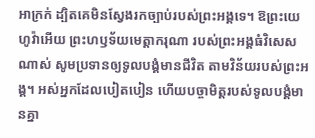អាក្រក់ ដ្បិតគេមិនស្វែងរកច្បាប់របស់ព្រះអង្គទេ។ ឱព្រះយេហូវ៉ាអើយ ព្រះហឫទ័យមេត្តាករុណា របស់ព្រះអង្គធំវិសេសណាស់ សូមប្រទានឲ្យទូលបង្គំមានជីវិត តាមវិន័យរបស់ព្រះអង្គ។ អស់អ្នកដែលបៀតបៀន ហើយបច្ចាមិត្តរបស់ទូលបង្គំមានគ្នា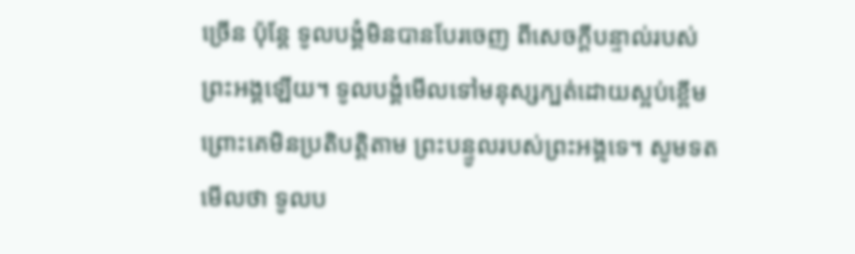ច្រើន ប៉ុន្តែ ទូលបង្គំមិនបានបែរចេញ ពីសេចក្ដីបន្ទាល់របស់ព្រះអង្គឡើយ។ ទូលបង្គំមើលទៅមនុស្សក្បត់ដោយស្អប់ខ្ពើម ព្រោះគេមិនប្រតិបត្តិតាម ព្រះបន្ទូលរបស់ព្រះអង្គទេ។ សូមទតមើលថា ទូលប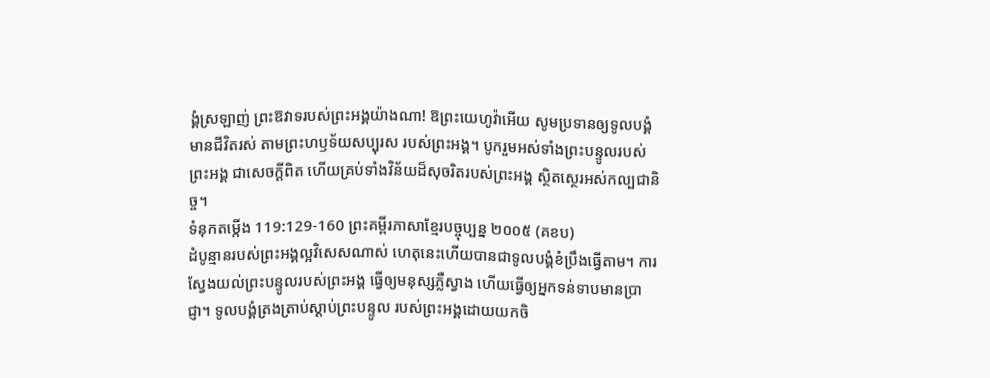ង្គំស្រឡាញ់ ព្រះឱវាទរបស់ព្រះអង្គយ៉ាងណា! ឱព្រះយេហូវ៉ាអើយ សូមប្រទានឲ្យទូលបង្គំ មានជីវិតរស់ តាមព្រះហឫទ័យសប្បុរស របស់ព្រះអង្គ។ បូករួមអស់ទាំងព្រះបន្ទូលរបស់ព្រះអង្គ ជាសេចក្ដីពិត ហើយគ្រប់ទាំងវិន័យដ៏សុចរិតរបស់ព្រះអង្គ ស្ថិតស្ថេរអស់កល្បជានិច្ច។
ទំនុកតម្កើង 119:129-160 ព្រះគម្ពីរភាសាខ្មែរបច្ចុប្បន្ន ២០០៥ (គខប)
ដំបូន្មានរបស់ព្រះអង្គល្អវិសេសណាស់ ហេតុនេះហើយបានជាទូលបង្គំខំប្រឹងធ្វើតាម។ ការស្វែងយល់ព្រះបន្ទូលរបស់ព្រះអង្គ ធ្វើឲ្យមនុស្សភ្លឺស្វាង ហើយធ្វើឲ្យអ្នកទន់ទាបមានប្រាជ្ញា។ ទូលបង្គំត្រងត្រាប់ស្ដាប់ព្រះបន្ទូល របស់ព្រះអង្គដោយយកចិ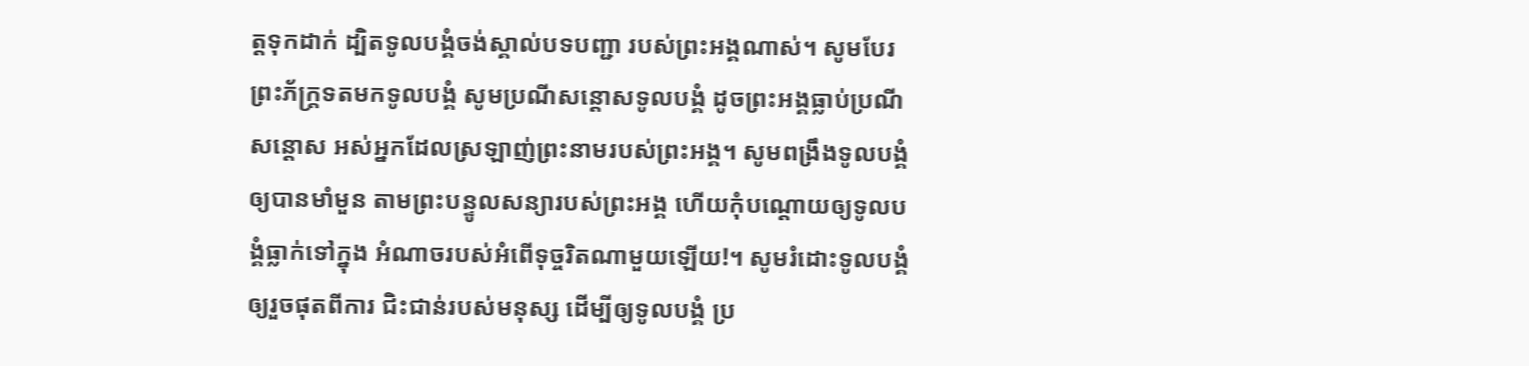ត្តទុកដាក់ ដ្បិតទូលបង្គំចង់ស្គាល់បទបញ្ជា របស់ព្រះអង្គណាស់។ សូមបែរព្រះភ័ក្ត្រទតមកទូលបង្គំ សូមប្រណីសន្ដោសទូលបង្គំ ដូចព្រះអង្គធ្លាប់ប្រណីសន្ដោស អស់អ្នកដែលស្រឡាញ់ព្រះនាមរបស់ព្រះអង្គ។ សូមពង្រឹងទូលបង្គំឲ្យបានមាំមួន តាមព្រះបន្ទូលសន្យារបស់ព្រះអង្គ ហើយកុំបណ្តោយឲ្យទូលបង្គំធ្លាក់ទៅក្នុង អំណាចរបស់អំពើទុច្ចរិតណាមួយឡើយ!។ សូមរំដោះទូលបង្គំឲ្យរួចផុតពីការ ជិះជាន់របស់មនុស្ស ដើម្បីឲ្យទូលបង្គំ ប្រ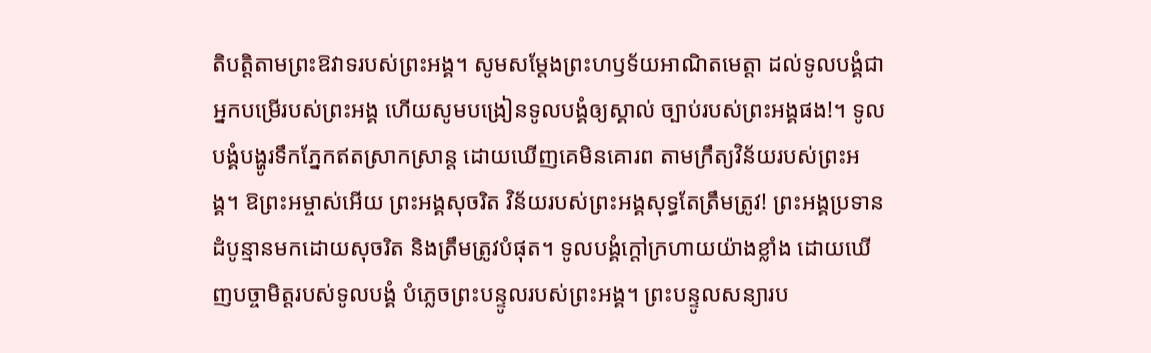តិបត្តិតាមព្រះឱវាទរបស់ព្រះអង្គ។ សូមសម្តែងព្រះហឫទ័យអាណិតមេត្តា ដល់ទូលបង្គំជាអ្នកបម្រើរបស់ព្រះអង្គ ហើយសូមបង្រៀនទូលបង្គំឲ្យស្គាល់ ច្បាប់របស់ព្រះអង្គផង!។ ទូលបង្គំបង្ហូរទឹកភ្នែកឥតស្រាកស្រាន្ត ដោយឃើញគេមិនគោរព តាមក្រឹត្យវិន័យរបស់ព្រះអង្គ។ ឱព្រះអម្ចាស់អើយ ព្រះអង្គសុចរិត វិន័យរបស់ព្រះអង្គសុទ្ធតែត្រឹមត្រូវ! ព្រះអង្គប្រទានដំបូន្មានមកដោយសុចរិត និងត្រឹមត្រូវបំផុត។ ទូលបង្គំក្ដៅក្រហាយយ៉ាងខ្លាំង ដោយឃើញបច្ចាមិត្តរបស់ទូលបង្គំ បំភ្លេចព្រះបន្ទូលរបស់ព្រះអង្គ។ ព្រះបន្ទូលសន្យារប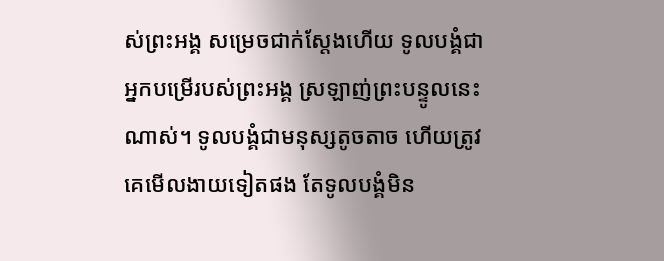ស់ព្រះអង្គ សម្រេចជាក់ស្តែងហើយ ទូលបង្គំជាអ្នកបម្រើរបស់ព្រះអង្គ ស្រឡាញ់ព្រះបន្ទូលនេះណាស់។ ទូលបង្គំជាមនុស្សតូចតាច ហើយត្រូវគេមើលងាយទៀតផង តែទូលបង្គំមិន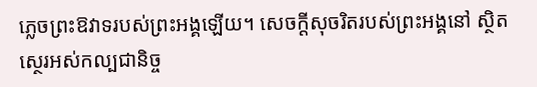ភ្លេចព្រះឱវាទរបស់ព្រះអង្គឡើយ។ សេចក្ដីសុចរិតរបស់ព្រះអង្គនៅ ស្ថិតស្ថេរអស់កល្បជានិច្ច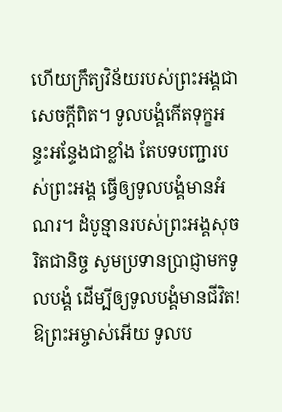ហើយក្រឹត្យវិន័យរបស់ព្រះអង្គជាសេចក្ដីពិត។ ទូលបង្គំកើតទុក្ខអន្ទះអន្ទែងជាខ្លាំង តែបទបញ្ជារបស់ព្រះអង្គ ធ្វើឲ្យទូលបង្គំមានអំណរ។ ដំបូន្មានរបស់ព្រះអង្គសុចរិតជានិច្ច សូមប្រទានប្រាជ្ញាមកទូលបង្គំ ដើម្បីឲ្យទូលបង្គំមានជីវិត! ឱព្រះអម្ចាស់អើយ ទូលប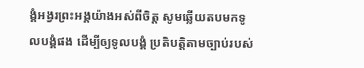ង្គំអង្វរព្រះអង្គយ៉ាងអស់ពីចិត្ត សូមឆ្លើយតបមកទូលបង្គំផង ដើម្បីឲ្យទូលបង្គំ ប្រតិបត្តិតាមច្បាប់របស់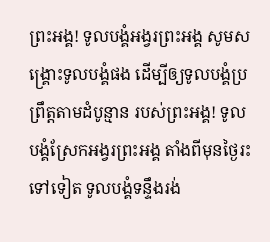ព្រះអង្គ! ទូលបង្គំអង្វរព្រះអង្គ សូមសង្គ្រោះទូលបង្គំផង ដើម្បីឲ្យទូលបង្គំប្រព្រឹត្តតាមដំបូន្មាន របស់ព្រះអង្គ! ទូលបង្គំស្រែកអង្វរព្រះអង្គ តាំងពីមុនថ្ងៃរះទៅទៀត ទូលបង្គំទន្ទឹងរង់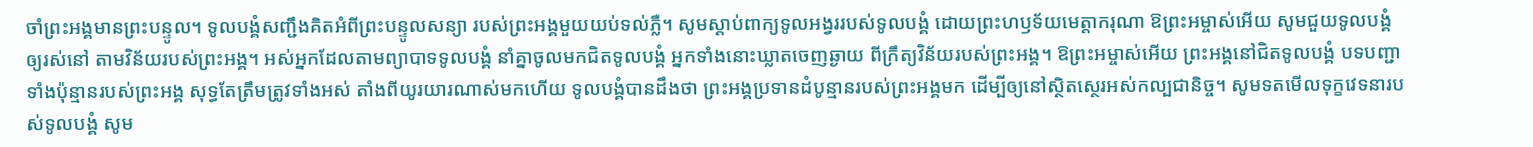ចាំព្រះអង្គមានព្រះបន្ទូល។ ទូលបង្គំសញ្ជឹងគិតអំពីព្រះបន្ទូលសន្យា របស់ព្រះអង្គមួយយប់ទល់ភ្លឺ។ សូមស្ដាប់ពាក្យទូលអង្វររបស់ទូលបង្គំ ដោយព្រះហឫទ័យមេត្តាករុណា ឱព្រះអម្ចាស់អើយ សូមជួយទូលបង្គំឲ្យរស់នៅ តាមវិន័យរបស់ព្រះអង្គ។ អស់អ្នកដែលតាមព្យាបាទទូលបង្គំ នាំគ្នាចូលមកជិតទូលបង្គំ អ្នកទាំងនោះឃ្លាតចេញឆ្ងាយ ពីក្រឹត្យវិន័យរបស់ព្រះអង្គ។ ឱព្រះអម្ចាស់អើយ ព្រះអង្គនៅជិតទូលបង្គំ បទបញ្ជាទាំងប៉ុន្មានរបស់ព្រះអង្គ សុទ្ធតែត្រឹមត្រូវទាំងអស់ តាំងពីយូរយារណាស់មកហើយ ទូលបង្គំបានដឹងថា ព្រះអង្គប្រទានដំបូន្មានរបស់ព្រះអង្គមក ដើម្បីឲ្យនៅស្ថិតស្ថេរអស់កល្បជានិច្ច។ សូមទតមើលទុក្ខវេទនារបស់ទូលបង្គំ សូម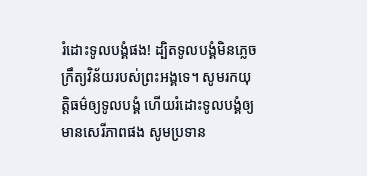រំដោះទូលបង្គំផង! ដ្បិតទូលបង្គំមិនភ្លេចក្រឹត្យវិន័យរបស់ព្រះអង្គទេ។ សូមរកយុត្តិធម៌ឲ្យទូលបង្គំ ហើយរំដោះទូលបង្គំឲ្យមានសេរីភាពផង សូមប្រទាន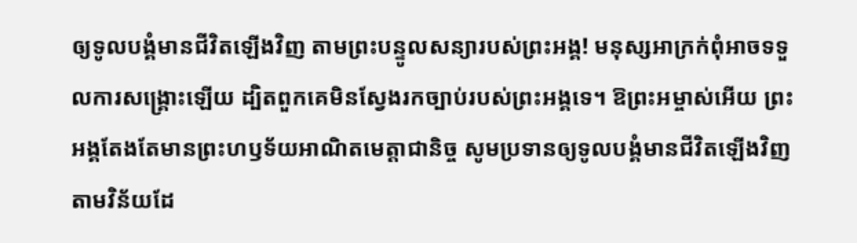ឲ្យទូលបង្គំមានជីវិតឡើងវិញ តាមព្រះបន្ទូលសន្យារបស់ព្រះអង្គ! មនុស្សអាក្រក់ពុំអាចទទួលការសង្គ្រោះឡើយ ដ្បិតពួកគេមិនស្វែងរកច្បាប់របស់ព្រះអង្គទេ។ ឱព្រះអម្ចាស់អើយ ព្រះអង្គតែងតែមានព្រះហឫទ័យអាណិតមេត្តាជានិច្ច សូមប្រទានឲ្យទូលបង្គំមានជីវិតឡើងវិញ តាមវិន័យដែ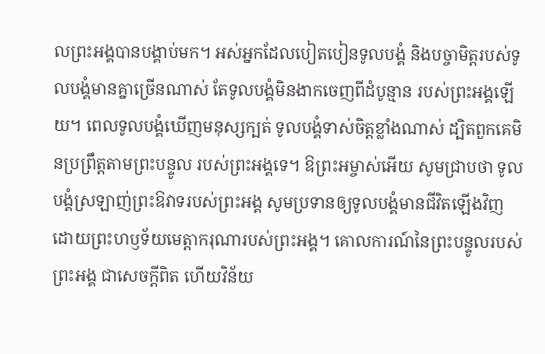លព្រះអង្គបានបង្គាប់មក។ អស់អ្នកដែលបៀតបៀនទូលបង្គំ និងបច្ចាមិត្តរបស់ទូលបង្គំមានគ្នាច្រើនណាស់ តែទូលបង្គំមិនងាកចេញពីដំបូន្មាន របស់ព្រះអង្គឡើយ។ ពេលទូលបង្គំឃើញមនុស្សក្បត់ ទូលបង្គំទាស់ចិត្តខ្លាំងណាស់ ដ្បិតពួកគេមិនប្រព្រឹត្តតាមព្រះបន្ទូល របស់ព្រះអង្គទេ។ ឱព្រះអម្ចាស់អើយ សូមជ្រាបថា ទូលបង្គំស្រឡាញ់ព្រះឱវាទរបស់ព្រះអង្គ សូមប្រទានឲ្យទូលបង្គំមានជីវិតឡើងវិញ ដោយព្រះហឫទ័យមេត្តាករុណារបស់ព្រះអង្គ។ គោលការណ៍នៃព្រះបន្ទូលរបស់ព្រះអង្គ ជាសេចក្ដីពិត ហើយវិន័យ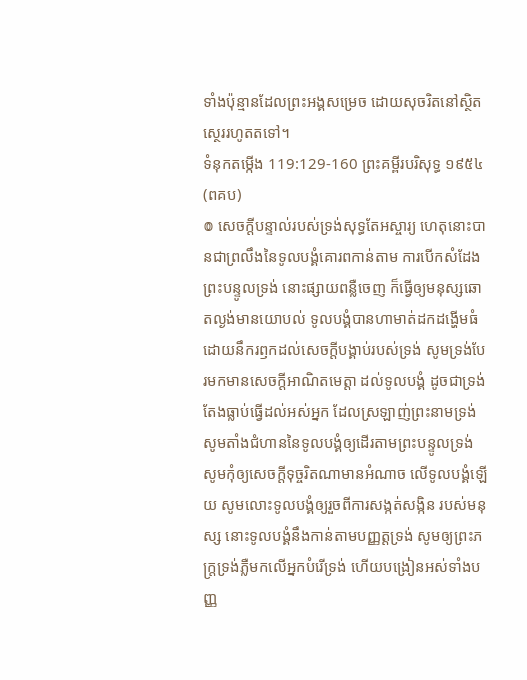ទាំងប៉ុន្មានដែលព្រះអង្គសម្រេច ដោយសុចរិតនៅស្ថិតស្ថេររហូតតទៅ។
ទំនុកតម្កើង 119:129-160 ព្រះគម្ពីរបរិសុទ្ធ ១៩៥៤ (ពគប)
៙ សេចក្ដីបន្ទាល់របស់ទ្រង់សុទ្ធតែអស្ចារ្យ ហេតុនោះបានជាព្រលឹងនៃទូលបង្គំគោរពកាន់តាម ការបើកសំដែងព្រះបន្ទូលទ្រង់ នោះផ្សាយពន្លឺចេញ ក៏ធ្វើឲ្យមនុស្សឆោតល្ងង់មានយោបល់ ទូលបង្គំបានហាមាត់ដកដង្ហើមធំ ដោយនឹករឭកដល់សេចក្ដីបង្គាប់របស់ទ្រង់ សូមទ្រង់បែរមកមានសេចក្ដីអាណិតមេត្តា ដល់ទូលបង្គំ ដូចជាទ្រង់តែងធ្លាប់ធ្វើដល់អស់អ្នក ដែលស្រឡាញ់ព្រះនាមទ្រង់ សូមតាំងជំហាននៃទូលបង្គំឲ្យដើរតាមព្រះបន្ទូលទ្រង់ សូមកុំឲ្យសេចក្ដីទុច្ចរិតណាមានអំណាច លើទូលបង្គំឡើយ សូមលោះទូលបង្គំឲ្យរួចពីការសង្កត់សង្កិន របស់មនុស្ស នោះទូលបង្គំនឹងកាន់តាមបញ្ញត្តទ្រង់ សូមឲ្យព្រះភក្ត្រទ្រង់ភ្លឺមកលើអ្នកបំរើទ្រង់ ហើយបង្រៀនអស់ទាំងបញ្ញ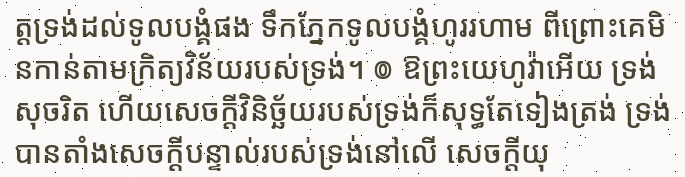ត្តទ្រង់ដល់ទូលបង្គំផង ទឹកភ្នែកទូលបង្គំហូររហាម ពីព្រោះគេមិនកាន់តាមក្រិត្យវិន័យរបស់ទ្រង់។ ៙ ឱព្រះយេហូវ៉ាអើយ ទ្រង់សុចរិត ហើយសេចក្ដីវិនិច្ឆ័យរបស់ទ្រង់ក៏សុទ្ធតែទៀងត្រង់ ទ្រង់បានតាំងសេចក្ដីបន្ទាល់របស់ទ្រង់នៅលើ សេចក្ដីយុ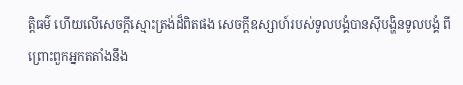ត្តិធម៌ ហើយលើសេចក្ដីស្មោះត្រង់ដ៏ពិតផង សេចក្ដីឧស្សាហ៍របស់ទូលបង្គំបានស៊ីបង្ហិនទូលបង្គំ ពីព្រោះពួកអ្នកតតាំងនឹង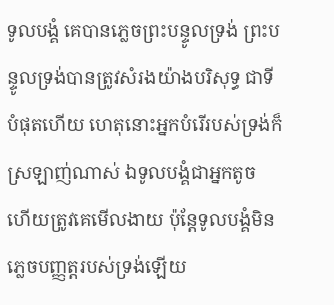ទូលបង្គំ គេបានភ្លេចព្រះបន្ទូលទ្រង់ ព្រះបន្ទូលទ្រង់បានត្រូវសំរងយ៉ាងបរិសុទ្ធ ជាទីបំផុតហើយ ហេតុនោះអ្នកបំរើរបស់ទ្រង់ក៏ស្រឡាញ់ណាស់ ឯទូលបង្គំជាអ្នកតូច ហើយត្រូវគេមើលងាយ ប៉ុន្តែទូលបង្គំមិនភ្លេចបញ្ញត្តរបស់ទ្រង់ឡើយ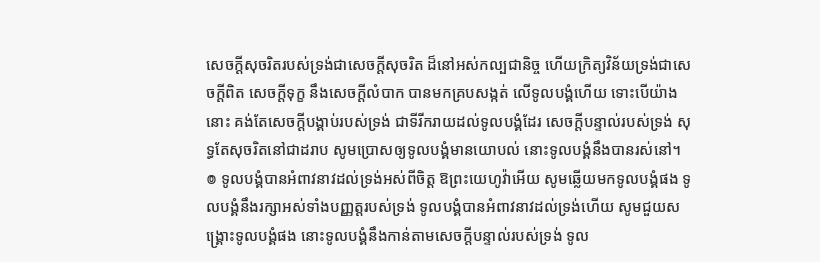សេចក្ដីសុចរិតរបស់ទ្រង់ជាសេចក្ដីសុចរិត ដ៏នៅអស់កល្បជានិច្ច ហើយក្រិត្យវិន័យទ្រង់ជាសេចក្ដីពិត សេចក្ដីទុក្ខ នឹងសេចក្ដីលំបាក បានមកគ្របសង្កត់ លើទូលបង្គំហើយ ទោះបើយ៉ាងនោះ គង់តែសេចក្ដីបង្គាប់របស់ទ្រង់ ជាទីរីករាយដល់ទូលបង្គំដែរ សេចក្ដីបន្ទាល់របស់ទ្រង់ សុទ្ធតែសុចរិតនៅជាដរាប សូមប្រោសឲ្យទូលបង្គំមានយោបល់ នោះទូលបង្គំនឹងបានរស់នៅ។ ៙ ទូលបង្គំបានអំពាវនាវដល់ទ្រង់អស់ពីចិត្ត ឱព្រះយេហូវ៉ាអើយ សូមឆ្លើយមកទូលបង្គំផង ទូលបង្គំនឹងរក្សាអស់ទាំងបញ្ញត្តរបស់ទ្រង់ ទូលបង្គំបានអំពាវនាវដល់ទ្រង់ហើយ សូមជួយសង្គ្រោះទូលបង្គំផង នោះទូលបង្គំនឹងកាន់តាមសេចក្ដីបន្ទាល់របស់ទ្រង់ ទូល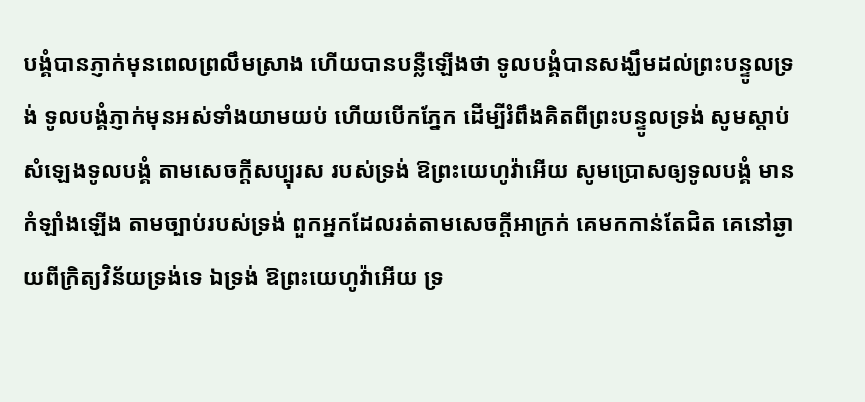បង្គំបានភ្ញាក់មុនពេលព្រលឹមស្រាង ហើយបានបន្លឺឡើងថា ទូលបង្គំបានសង្ឃឹមដល់ព្រះបន្ទូលទ្រង់ ទូលបង្គំភ្ញាក់មុនអស់ទាំងយាមយប់ ហើយបើកភ្នែក ដើម្បីរំពឹងគិតពីព្រះបន្ទូលទ្រង់ សូមស្តាប់សំឡេងទូលបង្គំ តាមសេចក្ដីសប្បុរស របស់ទ្រង់ ឱព្រះយេហូវ៉ាអើយ សូមប្រោសឲ្យទូលបង្គំ មានកំឡាំងឡើង តាមច្បាប់របស់ទ្រង់ ពួកអ្នកដែលរត់តាមសេចក្ដីអាក្រក់ គេមកកាន់តែជិត គេនៅឆ្ងាយពីក្រិត្យវិន័យទ្រង់ទេ ឯទ្រង់ ឱព្រះយេហូវ៉ាអើយ ទ្រ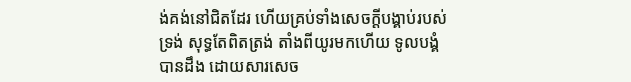ង់គង់នៅជិតដែរ ហើយគ្រប់ទាំងសេចក្ដីបង្គាប់របស់ទ្រង់ សុទ្ធតែពិតត្រង់ តាំងពីយូរមកហើយ ទូលបង្គំបានដឹង ដោយសារសេច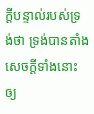ក្ដីបន្ទាល់របស់ទ្រង់ថា ទ្រង់បានតាំងសេចក្ដីទាំងនោះឲ្យ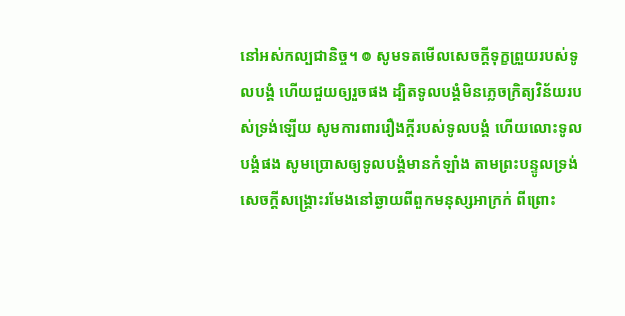នៅអស់កល្បជានិច្ច។ ៙ សូមទតមើលសេចក្ដីទុក្ខព្រួយរបស់ទូលបង្គំ ហើយជួយឲ្យរួចផង ដ្បិតទូលបង្គំមិនភ្លេចក្រិត្យវិន័យរបស់ទ្រង់ឡើយ សូមការពាររឿងក្តីរបស់ទូលបង្គំ ហើយលោះទូលបង្គំផង សូមប្រោសឲ្យទូលបង្គំមានកំឡាំង តាមព្រះបន្ទូលទ្រង់ សេចក្ដីសង្គ្រោះរមែងនៅឆ្ងាយពីពួកមនុស្សអាក្រក់ ពីព្រោះ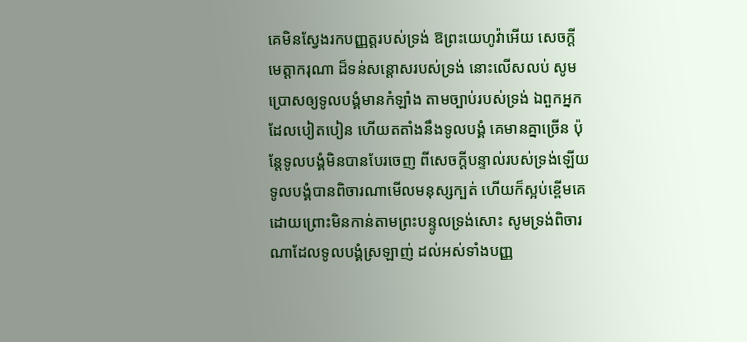គេមិនស្វែងរកបញ្ញត្តរបស់ទ្រង់ ឱព្រះយេហូវ៉ាអើយ សេចក្ដីមេត្តាករុណា ដ៏ទន់សន្តោសរបស់ទ្រង់ នោះលើសលប់ សូមប្រោសឲ្យទូលបង្គំមានកំឡាំង តាមច្បាប់របស់ទ្រង់ ឯពួកអ្នកដែលបៀតបៀន ហើយតតាំងនឹងទូលបង្គំ គេមានគ្នាច្រើន ប៉ុន្តែទូលបង្គំមិនបានបែរចេញ ពីសេចក្ដីបន្ទាល់របស់ទ្រង់ឡើយ ទូលបង្គំបានពិចារណាមើលមនុស្សក្បត់ ហើយក៏ស្អប់ខ្ពើមគេ ដោយព្រោះមិនកាន់តាមព្រះបន្ទូលទ្រង់សោះ សូមទ្រង់ពិចារណាដែលទូលបង្គំស្រឡាញ់ ដល់អស់ទាំងបញ្ញ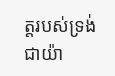ត្តរបស់ទ្រង់ជាយ៉ា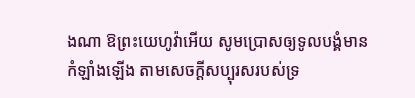ងណា ឱព្រះយេហូវ៉ាអើយ សូមប្រោសឲ្យទូលបង្គំមាន កំឡាំងឡើង តាមសេចក្ដីសប្បុរសរបស់ទ្រ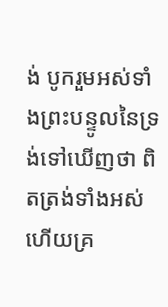ង់ បូករួមអស់ទាំងព្រះបន្ទូលនៃទ្រង់ទៅឃើញថា ពិតត្រង់ទាំងអស់ ហើយគ្រ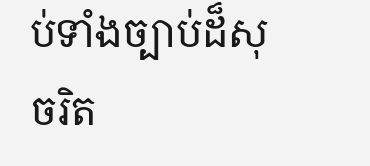ប់ទាំងច្បាប់ដ៏សុចរិត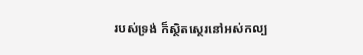របស់ទ្រង់ ក៏ស្ថិតស្ថេរនៅអស់កល្ប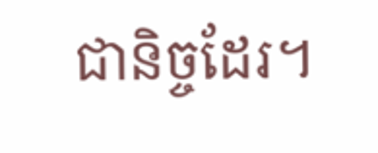ជានិច្ចដែរ។